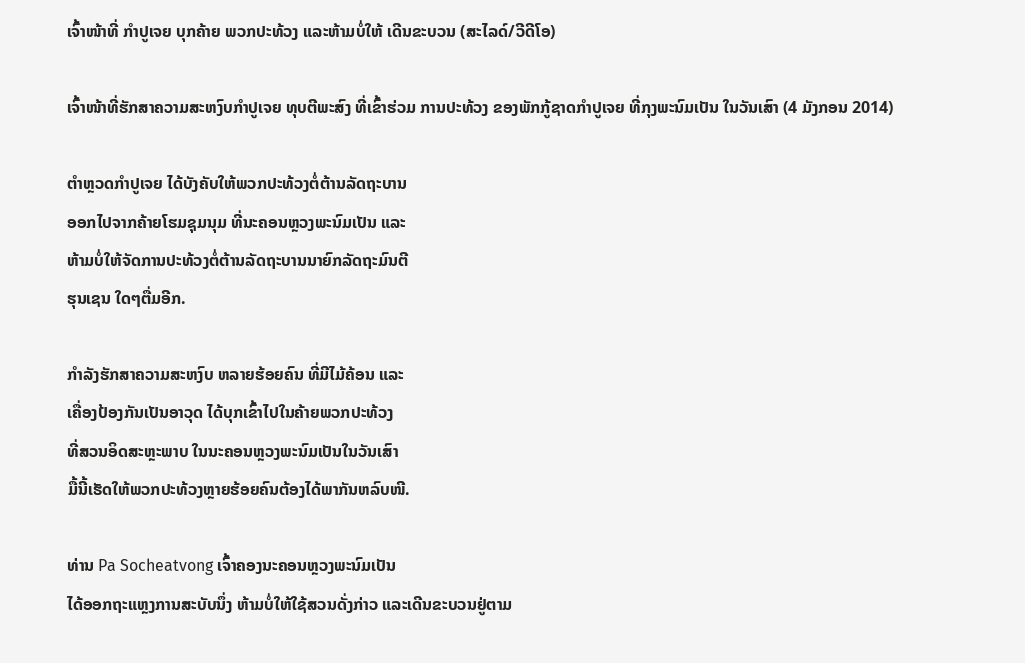ເຈົ້າໜ້າທີ່ ກຳປູເຈຍ ບຸກຄ້າຍ ພວກປະທ້ວງ ແລະຫ້າມບໍ່ໃຫ້ ເດີນຂະບວນ (ສະໄລດ໌/ວີດີໂອ)

ເຈົ້າໜ້າທີ່ຮັກສາຄວາມສະຫງົບກຳປູເຈຍ ທຸບຕີພະສົງ ທີ່ເຂົ້າຮ່ວມ ການປະທ້ວງ ຂອງພັກກູ້ຊາດກຳປູເຈຍ ທີ່ກຸງພະນົມເປັນ ໃນວັນເສົາ (4 ມັງກອນ 2014)

ຕຳຫຼວດກຳປູເຈຍ ໄດ້ບັງຄັບໃຫ້ພວກປະທ້ວງຕໍ່ຕ້ານລັດຖະບານ
ອອກໄປຈາກຄ້າຍໂຮມຊຸມນຸມ ທີ່ນະຄອນຫຼວງພະນົມເປັນ ແລະ
ຫ້າມບໍ່ໃຫ້ຈັດການປະທ້ວງຕໍ່ຕ້ານລັດຖະບານນາຍົກລັດຖະມົນຕີ
ຮຸນເຊນ ໃດໆຕື່ມອີກ.

ກຳລັງຮັກສາຄວາມສະຫງົບ ຫລາຍຮ້ອຍຄົນ ທີ່ມີໄມ້ຄ້ອນ ແລະ
ເຄື່ອງປ້ອງກັນເປັນອາວຸດ ໄດ້ບຸກເຂົ້າໄປໃນຄ້າຍພວກປະທ້ວງ
ທີ່ສວນອິດສະຫຼະພາບ ໃນນະຄອນຫຼວງພະນົມເປັນໃນວັນເສົາ
ມື້ນີ້ເຮັດໃຫ້ພວກປະທ້ວງຫຼາຍຮ້ອຍຄົນຕ້ອງໄດ້ພາກັນຫລົບໜີ.

ທ່ານ Pa Socheatvong ເຈົ້າຄອງນະຄອນຫຼວງພະນົມເປັນ
ໄດ້ອອກຖະແຫຼງການສະບັບນຶ່ງ ຫ້າມບໍ່ໃຫ້ໃຊ້ສວນດັ່ງກ່າວ ແລະເດີນຂະບວນຢູ່ຕາມ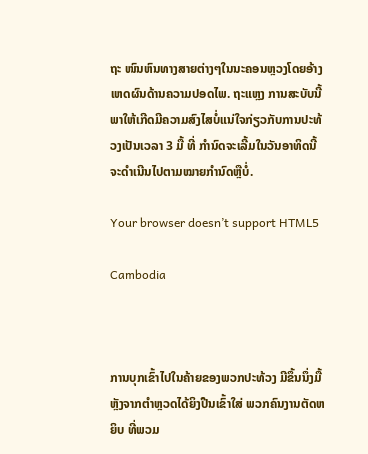ຖະ ໜົນຫົນທາງສາຍຕ່າງໆໃນນະຄອນຫຼວງໂດຍອ້າງເຫດຜົນດ້ານຄວາມປອດໄພ. ຖະແຫຼງ ການສະບັບນີ້ພາໃຫ້ເກີດມີຄວາມສົງໄສບໍ່ແນ່ໃຈກ່ຽວກັບການປະທ້ວງເປັນເວລາ 3 ມື້ ທີ່ ກຳນົດຈະເລີ້ມໃນວັນອາທິດນີ້ ຈະດຳເນີນໄປຕາມໝາຍກຳນົດຫຼືບໍ່.

Your browser doesn’t support HTML5

Cambodia



ການບຸກເຂົ້າໄປໃນຄ້າຍຂອງພວກປະທ້ວງ ມີຂຶ້ນນຶ່ງມື້ຫຼັງຈາກຕຳຫຼວດໄດ້ຍິງປືນເຂົ້າໃສ່ ພວກຄົນງານຕັດຫຍິບ ທີ່ພວມ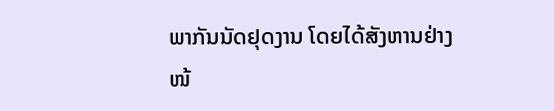ພາກັນນັດຢຸດງານ ໂດຍໄດ້ສັງຫານຢ່າງໜ້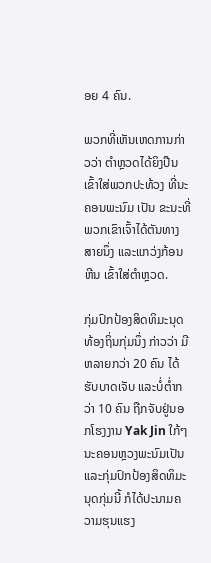ອຍ 4 ຄົນ.

ພວກທີ່ເຫັນເຫດການກ່າວວ່າ ຕຳຫຼວດໄດ້ຍິງປືນເຂົ້າໃສ່ພວກປະທ້ວງ ທີ່ນະຄອນພະນົມ ເປັນ ຂະນະທີ່ພວກເຂົາເຈົ້າໄດ້ຕັນທາງສາຍນຶ່ງ ແລະແກວ່ງກ້ອນຫີນ ເຂົ້າໃສ່ຕຳຫຼວດ.

ກຸ່ມປົກປ້ອງສິດທິມະນຸດ ທ້ອງຖິ່ນກຸ່ມນຶ່ງ ກ່າວວ່າ ມີຫລາຍກວ່າ 20 ຄົນ ໄດ້ຮັບບາດເຈັບ ແລະບໍ່ຕໍ່າກວ່າ 10 ຄົນ ຖືກຈັບຢູ່ນອກໂຮງງານ Yak Jin ໃກ້ໆນະຄອນຫຼວງພະນົມເປັນ ແລະກຸ່ມປົກປ້ອງສິດທິມະນຸດກຸ່ມນີ້ ກໍໄດ້ປະນາມຄວາມຮຸນແຮງ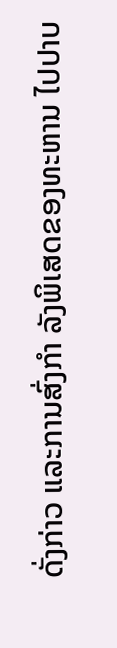ດັ່ງກ່າວ ແລະການສົ່ງກຳ ລັງພິເສດຂອງທະຫານ ໄປປາບ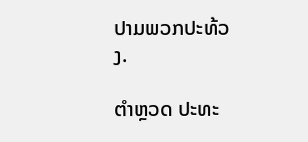ປາມພວກປະທ້ວງ.

ຕຳຫຼວດ ປະທະ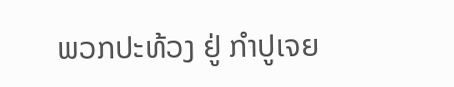ພວກປະທ້ວງ ຢູ່ ກຳປູເຈຍ